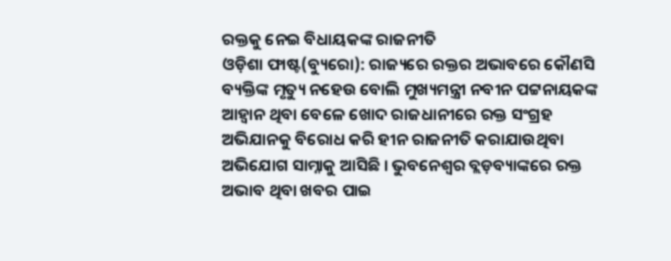ରକ୍ତକୁ ନେଇ ବିଧାୟକଙ୍କ ରାଜନୀତି
ଓଡ଼ିଶା ଫାଷ୍ଟ(ବ୍ୟୁରୋ): ରାଜ୍ୟରେ ରକ୍ତର ଅଭାବରେ କୌଣସି ବ୍ୟକ୍ତିଙ୍କ ମୃତ୍ୟୁ ନହେଉ ବୋଲି ମୁଖ୍ୟମନ୍ତ୍ରୀ ନବୀନ ପଟ୍ଟନାୟକଙ୍କ ଆହ୍ୱାନ ଥିବା ବେଳେ ଖୋଦ ରାଜଧାନୀରେ ରକ୍ତ ସଂଗ୍ରହ ଅଭିଯାନକୁ ବିରୋଧ କରି ହୀନ ରାଜନୀତି କରାଯାଉଥିବା ଅଭିଯୋଗ ସାମ୍ନାକୁ ଆସିଛି । ଭୁବନେଶ୍ୱର ବ୍ଲଡ଼ବ୍ୟାଙ୍କରେ ରକ୍ତ ଅଭାବ ଥିବା ଖବର ପାଇ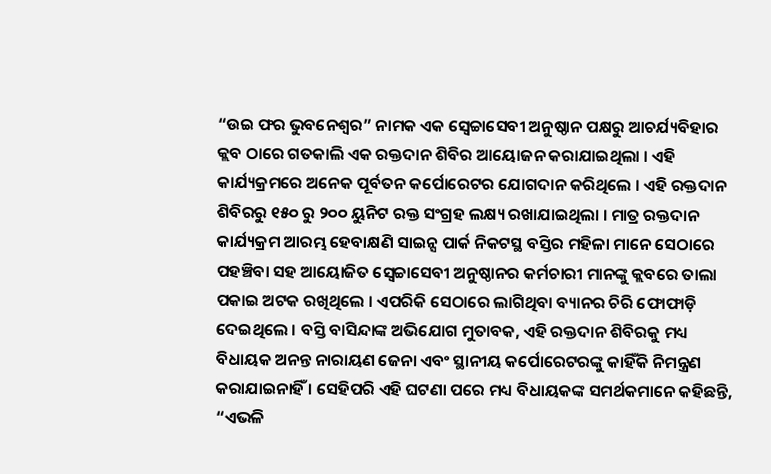“ଉଇ ଫର ଭୁବନେଶ୍ୱର” ନାମକ ଏକ ସ୍ବେଚ୍ଚାସେବୀ ଅନୁଷ୍ଠାନ ପକ୍ଷରୁ ଆଚର୍ଯ୍ୟବିହାର କ୍ଲବ ଠାରେ ଗତକାଲି ଏକ ରକ୍ତଦାନ ଶିବିର ଆୟୋଜନ କରାଯାଇଥିଲା । ଏହି କାର୍ଯ୍ୟକ୍ରମରେ ଅନେକ ପୂର୍ବତନ କର୍ପୋରେଟର ଯୋଗଦାନ କରିଥିଲେ । ଏହି ରକ୍ତଦାନ ଶିବିରରୁ ୧୫୦ ରୁ ୨୦୦ ୟୁନିଟ ରକ୍ତ ସଂଗ୍ରହ ଲକ୍ଷ୍ୟ ରଖାଯାଇଥିଲା । ମାତ୍ର ରକ୍ତଦାନ କାର୍ଯ୍ୟକ୍ରମ ଆରମ୍ଭ ହେବାକ୍ଷଣି ସାଇନ୍ସ ପାର୍କ ନିକଟସ୍ଥ ବସ୍ତିର ମହିଳା ମାନେ ସେଠାରେ ପହଞ୍ଚିବା ସହ ଆୟୋଜିତ ସ୍ବେଚ୍ଚାସେବୀ ଅନୁଷ୍ଠାନର କର୍ମଚାରୀ ମାନଙ୍କୁ କ୍ଲବରେ ତାଲା ପକାଇ ଅଟକ ରଖିଥିଲେ । ଏପରିକି ସେଠାରେ ଲାଗିଥିବା ବ୍ୟାନର ଚିରି ଫୋଫାଡ଼ି ଦେଇଥିଲେ । ବସ୍ତି ବାସିନ୍ଦାଙ୍କ ଅଭିଯୋଗ ମୁତାବକ, ଏହି ରକ୍ତଦାନ ଶିବିରକୁ ମଧ୍ୟ ବିଧାୟକ ଅନନ୍ତ ନାରାୟଣ ଜେନା ଏବଂ ସ୍ଥାନୀୟ କର୍ପୋରେଟରଙ୍କୁ କାହିଁକି ନିମନ୍ତ୍ରଣ କରାଯାଇନାହିଁ । ସେହିପରି ଏହି ଘଟଣା ପରେ ମଧ୍ୟ ବିଧାୟକଙ୍କ ସମର୍ଥକମାନେ କହିଛନ୍ତି, “ଏଭଳି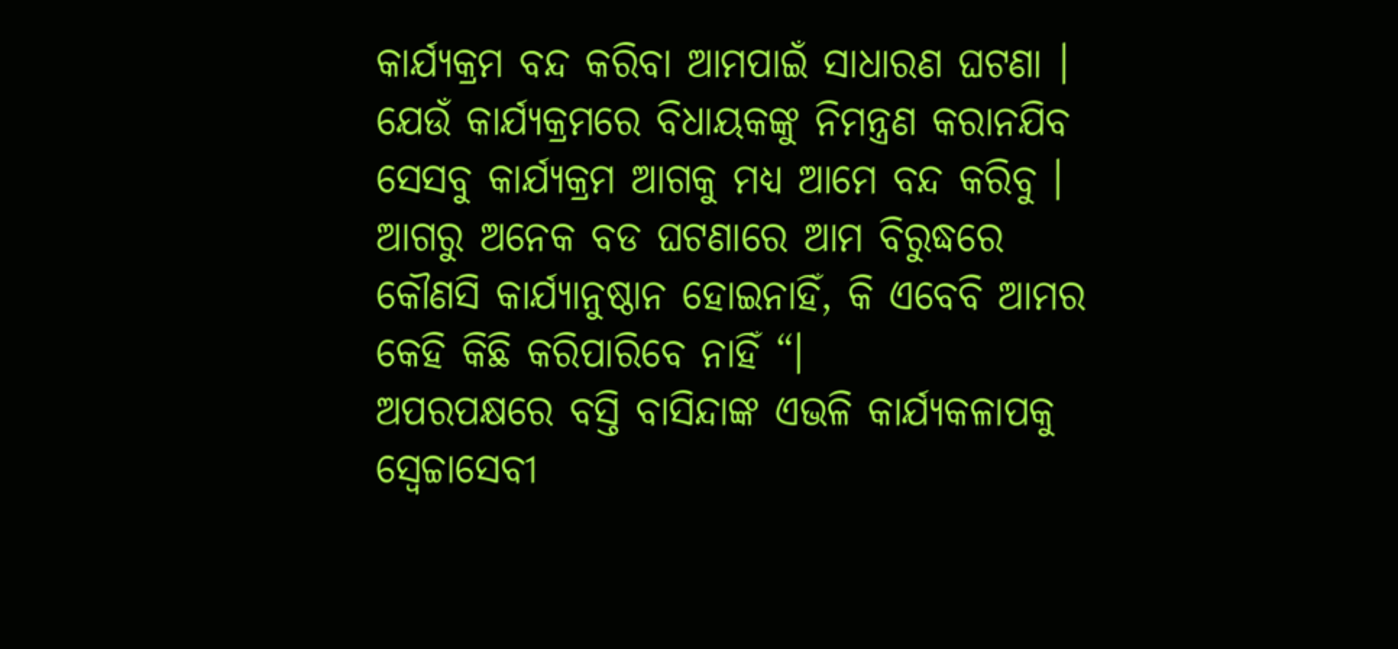କାର୍ଯ୍ୟକ୍ରମ ବନ୍ଦ କରିବା ଆମପାଇଁ ସାଧାରଣ ଘଟଣା । ଯେଉଁ କାର୍ଯ୍ୟକ୍ରମରେ ବିଧାୟକଙ୍କୁ ନିମନ୍ତ୍ରଣ କରାନଯିବ ସେସବୁ କାର୍ଯ୍ୟକ୍ରମ ଆଗକୁ ମଧ୍ୟ ଆମେ ବନ୍ଦ କରିବୁ । ଆଗରୁ ଅନେକ ବଡ ଘଟଣାରେ ଆମ ବିରୁଦ୍ଧରେ କୌଣସି କାର୍ଯ୍ୟାନୁଷ୍ଠାନ ହୋଇନାହିଁ, କି ଏବେବି ଆମର କେହି କିଛି କରିପାରିବେ ନାହିଁ “।
ଅପରପକ୍ଷରେ ବସ୍ତି ବାସିନ୍ଦାଙ୍କ ଏଭଳି କାର୍ଯ୍ୟକଳାପକୁ ସ୍ବେଚ୍ଚାସେବୀ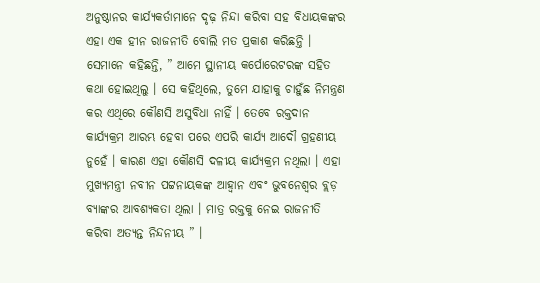ଅନୁଷ୍ଠାନର କାର୍ଯ୍ୟକର୍ତାମାନେ ଦୃଢ଼ ନିନ୍ଦା କରିବା ସହ ବିଧାୟକଙ୍କର ଏହା ଏକ ହୀନ ରାଜନୀତି ବୋଲି ମତ ପ୍ରକାଶ କରିଛନ୍ତି । ସେମାନେ କହିଛନ୍ତି, ” ଆମେ ସ୍ଥାନୀୟ କର୍ପୋରେଟରଙ୍କ ସହିତ କଥା ହୋଇଥିଲୁ । ସେ କହିଥିଲେ, ତୁମେ ଯାହାକୁ ଚାହୁଁଛ ନିମନ୍ତ୍ରଣ କର ଏଥିରେ କୌଣସି ଅସୁବିଧା ନାହିଁ । ତେବେ ରକ୍ତଦାନ କାର୍ଯ୍ୟକ୍ରମ ଆରମ୍ଭ ହେବା ପରେ ଏପରି କାର୍ଯ୍ୟ ଆଦୌ ଗ୍ରହଣୀୟ ନୁହେଁ । କାରଣ ଏହା କୌଣସି ଦଳୀୟ କାର୍ଯ୍ୟକ୍ରମ ନଥିଲା । ଏହା ମୁଖ୍ୟମନ୍ତ୍ରୀ ନବୀନ ପଟ୍ଟନାୟକଙ୍କ ଆହ୍ୱାନ ଏବଂ ଭୁବନେଶ୍ୱର ବ୍ଲଡ଼ ବ୍ୟାଙ୍କର ଆବଶ୍ୟକତା ଥିଲା । ମାତ୍ର ରକ୍ତକୁ ନେଇ ରାଜନୀତି କରିବା ଅତ୍ୟନ୍ତ ନିନ୍ଦନୀୟ ” ।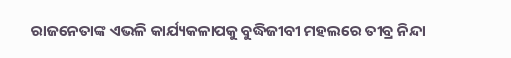ରାଜନେତାଙ୍କ ଏଭଳି କାର୍ଯ୍ୟକଳାପକୁ ବୁଦ୍ଧିଜୀବୀ ମହଲରେ ତୀବ୍ର ନିନ୍ଦା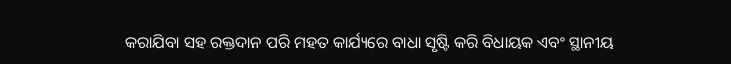କରାଯିବା ସହ ରକ୍ତଦାନ ପରି ମହତ କାର୍ଯ୍ୟରେ ବାଧା ସୃଷ୍ଟି କରି ବିଧାୟକ ଏବଂ ସ୍ଥାନୀୟ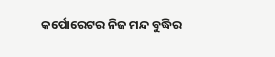କର୍ପୋରେଟର ନିଜ ମନ୍ଦ ବୁଦ୍ଧିର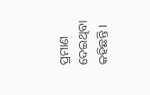ପ୍ରମାଣ ଦେଇଥିବା କହିଛନ୍ତି ।